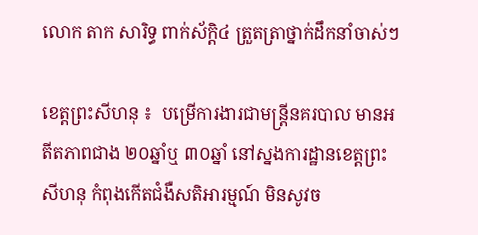លោក តាក សារិទ្ធ ពាក់ស័ក្តិ៤ ត្រួតត្រាថ្នាក់ដឹកនាំចាស់ៗ

ខេត្តព្រះសីហនុ ៖  បម្រើការងារជាមន្ត្រីនគរបាល មានអតីតភាពជាង ២០ឆ្នាំឬ ៣០ឆ្នាំ នៅស្នងការដ្ឋានខេត្តព្រះសីហនុ កំពុងកើតជំងឺសតិអារម្មណ៍ មិនសូវច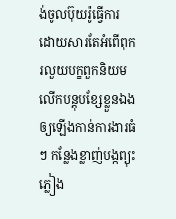ង់ចូលប៊ុយរ៉ូធ្វើការ ដោយសារតែអំពើពុករលួយបក្ខពួកនិយមលើកបន្តុបខ្សែខ្លួនឯង ឲ្យឡើងកាន់ការងារធំៗ កន្លែងខ្លាញ់បង្កព្យុះភ្លៀង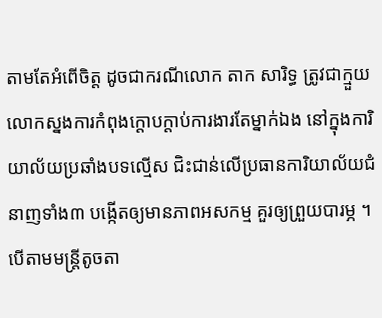តាមតែអំពើចិត្ត ដូចជាករណីលោក តាក សារិទ្ធ ត្រូវជាក្មួយ លោកស្នងការកំពុងក្តោបក្តាប់ការងារតែម្នាក់ឯង នៅក្នុងការិយាល័យប្រឆាំងបទល្មើស ជិះជាន់លើប្រធានការិយាល័យជំនាញទាំង៣ បង្កើតឲ្យមានភាពអសកម្ម គួរឲ្យព្រួយបារម្ភ ។បើតាមមន្ត្រីតូចតា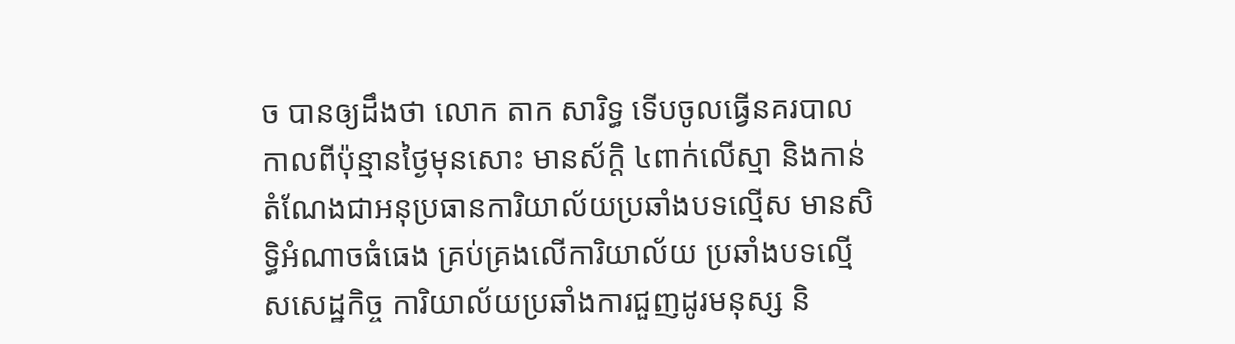ច បានឲ្យដឹងថា លោក តាក សារិទ្ធ ទើបចូលធ្វើនគរបាល កាលពីប៉ុន្មានថ្ងៃមុនសោះ មានស័ក្តិ ៤ពាក់លើស្មា និងកាន់តំណែងជាអនុប្រធានការិយាល័យប្រឆាំងបទល្មើស មានសិទ្ធិអំណាចធំធេង គ្រប់គ្រងលើការិយាល័យ ប្រឆាំងបទល្មើសសេដ្ឋកិច្ច ការិយាល័យប្រឆាំងការជួញដូរមនុស្ស និ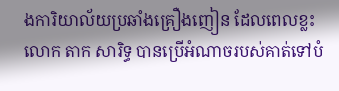ងការិយាល័យប្រឆាំងគ្រឿងញៀន ដែលពេលខ្លះលោក តាក សារិទ្ធ បានប្រើអំណាចរបស់គាត់ទៅបំ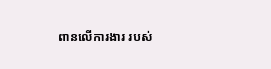ពានលើការងារ របស់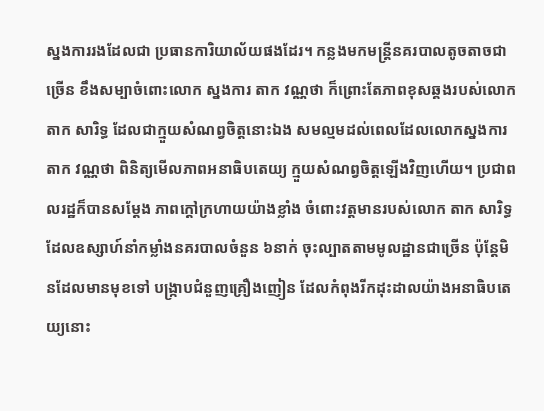ស្នងការរងដែលជា ប្រធានការិយាល័យផងដែរ។ កន្លងមកមន្ត្រីនគរបាលតូចតាចជាច្រើន ខឹងសម្បាចំពោះលោក ស្នងការ តាក វណ្ណថា ក៏ព្រោះតែភាពខុសឆ្គងរបស់លោក តាក សារិទ្ធ ដែលជាក្មួយសំណព្វចិត្តនោះឯង សមល្មមដល់ពេលដែលលោកស្នងការ តាក វណ្ណថា ពិនិត្យមើលភាពអនាធិបតេយ្យ ក្មួយសំណព្វចិត្តឡើងវិញហើយ។ ប្រជាពលរដ្ឋក៏បានសម្តែង ភាពក្តៅក្រហាយយ៉ាងខ្លាំង ចំពោះវត្តមានរបស់លោក តាក សារិទ្ធ ដែលឧស្សាហ៍នាំកម្លាំងនគរបាលចំនួន ៦នាក់ ចុះល្បាតតាមមូលដ្ឋានជាច្រើន ប៉ុន្តែមិនដែលមានមុខទៅ បង្ក្រាបជំនួញគ្រឿងញៀន ដែលកំពុងរីកដុះដាលយ៉ាងអនាធិបតេយ្យនោះ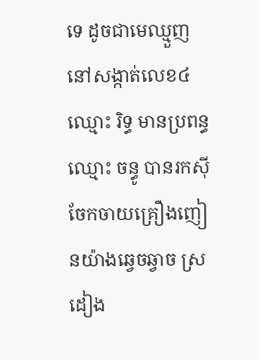ទេ ដូចជាមេឈ្មួញនៅសង្កាត់លេខ៤ ឈ្មោះ រិទ្ធ មានប្រពន្ធឈ្មោះ ចន្ធូ បានរកស៊ីចែកចាយគ្រឿងញៀនយ៉ាងឆ្វេចឆ្វាច ស្រដៀង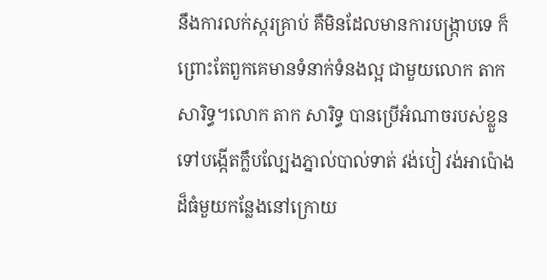នឹងការលក់ស្ករគ្រាប់ គឺមិនដែលមានការបង្ក្រាបទេ ក៏ព្រោះតែពួកគេមានទំនាក់ទំនងល្អ ជាមួយលោក តាក សារិទ្ធ។លោក តាក សារិទ្ធ បានប្រើអំណាចរបស់ខ្លួន ទៅបង្កើតក្លឹបល្បែងភ្នាល់បាល់ទាត់ វង់បៀ វង់អាប៉ោង ដ៏ធំមួយកន្លែងនៅក្រោយ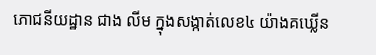ភោជនីយដ្ឋាន ជាង លីម ក្នុងសង្កាត់លេខ៤ យ៉ាងគឃ្លើន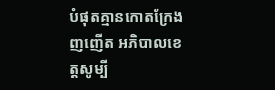បំផុតគ្មានកោតក្រែងញញើត អភិបាលខេត្តសូម្បី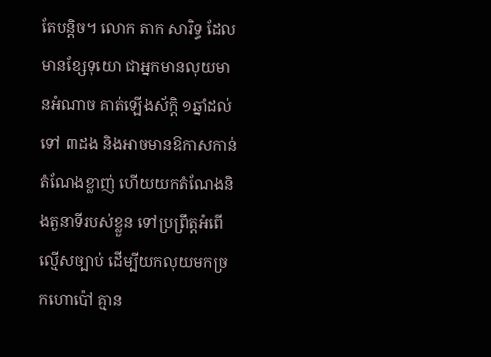តែបន្តិច។ លោក តាក សារិទ្ធ ដែលមានខ្សែទុយោ ជាអ្នកមានលុយមានអំណាច គាត់ឡើងស័ក្តិ ១ឆ្នាំដល់ទៅ ៣ដង និងអាចមានឱកាសកាន់តំណែងខ្លាញ់ ហើយយកតំណែងនិងតួនាទីរបស់ខ្លួន ទៅប្រព្រឹត្តអំពើល្មើសច្បាប់ ដើម្បីយកលុយមកច្រកហោប៉ៅ គ្មាន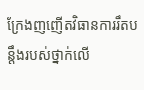ក្រែងញញើតវិធានការរឹតបន្តឹងរបស់ថ្នាក់លើ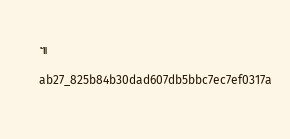៕

ab27_825b84b30dad607db5bbc7ec7ef0317a